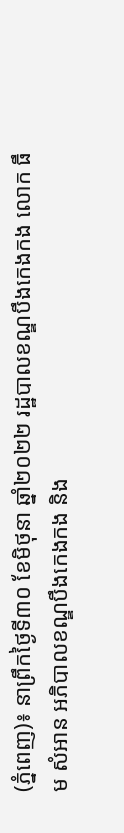(ភ្នំពេញ)៖ នាព្រឹកថ្ងៃទី៣០ ខែមិថុនា ឆ្នាំ២០២២ រដ្ឋបាលខណ្ឌបឹងកេងកង លោក ធឹម សំអាន អភិបាលខណ្ឌបឹងកេងកង និង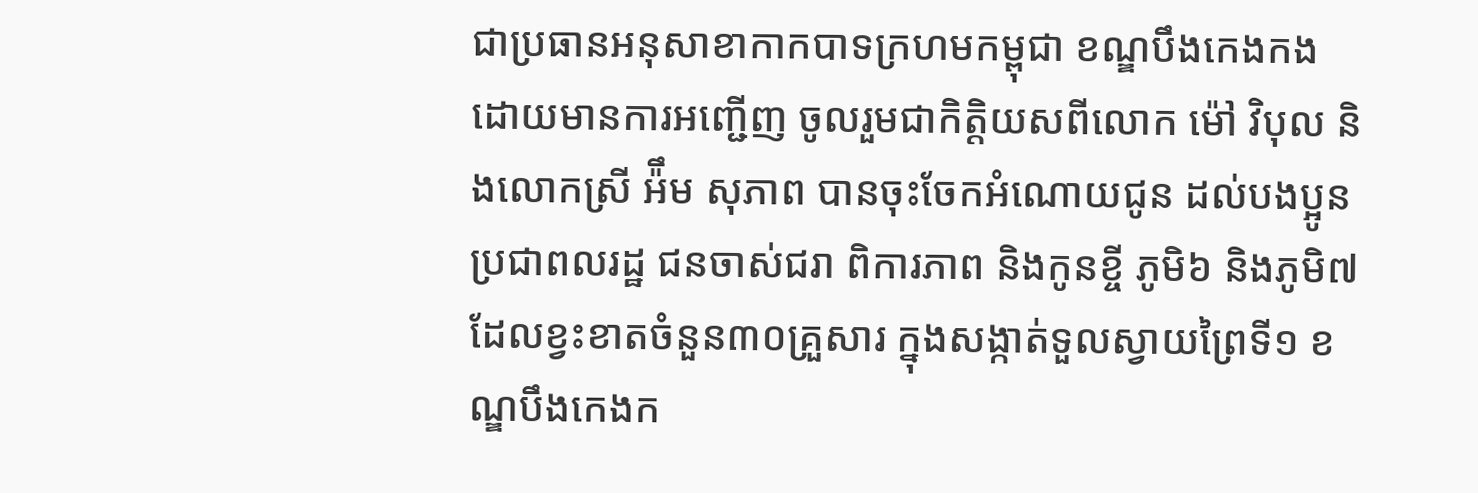ជាប្រធានអនុសាខាកាកបាទក្រហមកម្ពុជា ខណ្ឌបឹងកេងកង ដោយមានការអញ្ជើញ ចូលរួមជាកិត្តិយសពីលោក ម៉ៅ វិបុល និងលោកស្រី អ៉ឹម សុភាព បានចុះចែកអំណោយជូន ដល់បងប្អូនប្រជាពលរដ្ឋ ជនចាស់ជរា ពិការភាព និងកូនខ្ចី ភូមិ៦ និងភូមិ៧ ដែលខ្វះខាតចំនួន៣០គ្រួសារ ក្នុងសង្កាត់ទួលស្វាយព្រៃទី១ ខណ្ឌបឹងកេងក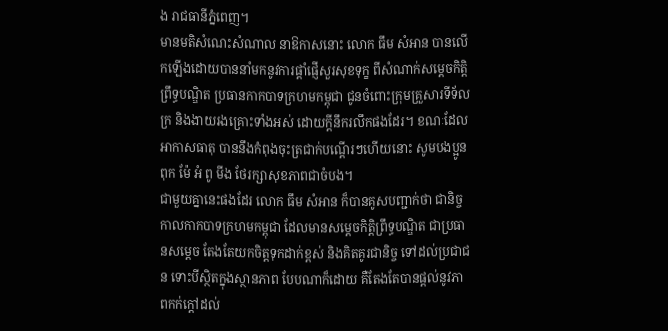ង រាជធានីភ្នំពេញ។
មានមតិសំណេះសំណាល នាឱកាសនោះ លោក ធឹម សំអាន បានលើកឡើងដោយបាននាំមកនូវការផ្តាំផ្ញើសួរសុខទុក្ខ ពីសំណាក់សម្តេចកិត្តិព្រឹទ្ធបណ្ឌិត ប្រធានកាកបាទក្រហមកម្ពុជា ជូនចំពោះក្រុមគ្រួសារទីទ័លក្រ និងងាយរងគ្រោះទាំងអស់ ដោយក្តីនឹករលឹកផងដែរ។ ខណៈដែលអាកាសធាតុ បាននឹងកំពុងចុះត្រជាក់បណ្តើរៗហើយនោះ សូមបងប្អូន ពុក ម៉ែ អំ ពូ មីង ថែរក្សាសុខភាពជាចំបង។
ជាមួយគ្នានេះផងដែរ លោក ធឹម សំអាន ក៏បានគូសបញ្ជាក់ថា ជានិច្ចកាលកាកបាទក្រហមកម្ពុជា ដែលមានសម្តេចកិត្តិព្រឹទ្ធបណ្ឌិត ជាប្រធានសម្ដេច តែងតែយកចិត្តទុកដាក់ខ្ពស់ និងគិតគូរជានិច្ច ទៅដល់ប្រជាជន ទោះបីស្ថិតក្នុងស្ថានភាព បែបណាក៏ដោយ គឺតែងតែបានផ្តល់នូវភាពកក់ក្តៅដល់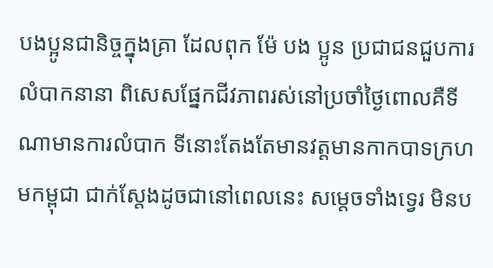បងប្អូនជានិច្ចក្នុងគ្រា ដែលពុក ម៉ែ បង ប្អូន ប្រជាជនជួបការលំបាកនានា ពិសេសផ្នែកជីវភាពរស់នៅប្រចាំថ្ងៃពោលគឺទីណាមានការលំបាក ទីនោះតែងតែមានវត្តមានកាកបាទក្រហមកម្ពុជា ជាក់ស្តែងដូចជានៅពេលនេះ សម្តេចទាំងទ្វេរ មិនប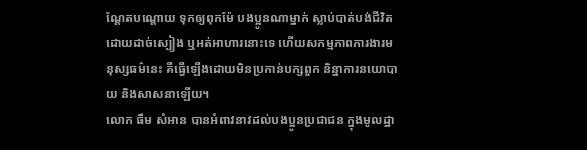ណ្តែតបណ្តោយ ទុកឲ្យពុកម៉ែ បងប្អូនណាម្នាក់ ស្លាប់បាត់បង់ជីវិតដោយដាច់ស្បៀង ឬអត់អាហារនោះទេ ហើយសកម្មភាពការងារមនុស្សធម៌នេះ គឺធ្វើឡើងដោយមិនប្រកាន់បក្សពួក និន្នាការនយោបាយ និងសាសនាឡើយ។
លោក ធឹម សំអាន បានអំពាវនាវដល់បងប្អូនប្រជាជន ក្នុងមូលដ្ឋា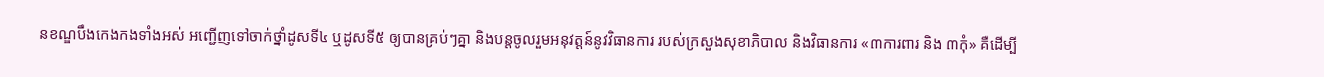នខណ្ឌបឹងកេងកងទាំងអស់ អញ្ជើញទៅចាក់ថ្នាំដូសទី៤ ឬដូសទី៥ ឲ្យបានគ្រប់ៗគ្នា និងបន្តចូលរួមអនុវត្តន៍នូវវិធានការ របស់ក្រសួងសុខាភិបាល និងវិធានការ «៣ការពារ និង ៣កុំ» គឺដើម្បី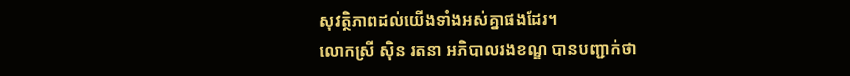សុវត្ថិភាពដល់យើងទាំងអស់គ្នាផងដែរ។
លោកស្រី ស៊ិន រតនា អភិបាលរងខណ្ឌ បានបញ្ជាក់ថា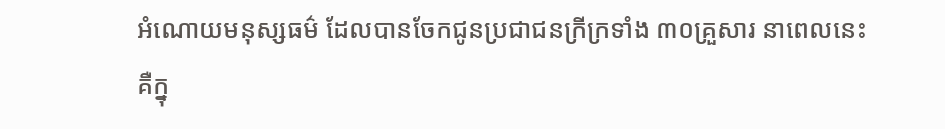អំណោយមនុស្សធម៌ ដែលបានចែកជូនប្រជាជនក្រីក្រទាំង ៣០គ្រួសារ នាពេលនេះ គឺក្នុ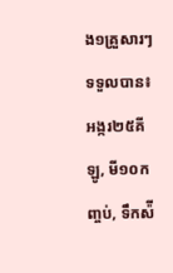ង១គ្រួសារៗ ទទួលបាន៖ អង្ករ២៥គីឡូ, មី១០កញ្ចប់, ទឹកស៉ី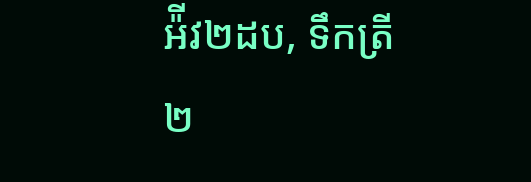អ៉ីវ២ដប, ទឹកត្រី២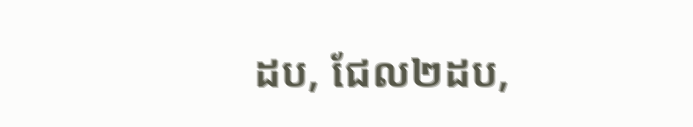ដប, ជែល២ដប,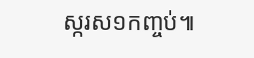ស្ករស១កញ្ចប់៕